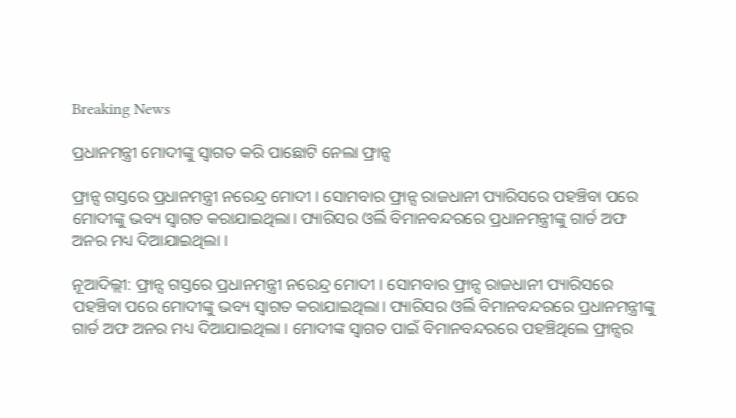Breaking News

ପ୍ରଧାନମନ୍ତ୍ରୀ ‌ମୋଦୀଙ୍କୁ ସ୍ବାଗତ କରି ପାଛୋଟି ନେଲା ଫ୍ରାନ୍ସ

ଫ୍ରାନ୍ସ ଗସ୍ତରେ ପ୍ରଧାନମନ୍ତ୍ରୀ ନରେନ୍ଦ୍ର ମୋଦୀ । ସୋମବାର ଫ୍ରାନ୍ସ ରାଜଧାନୀ ପ୍ୟାରିସରେ ପହଞ୍ଚିବା ପରେ ମୋଦୀଙ୍କୁ ଭବ୍ୟ ସ୍ୱାଗତ କରାଯାଇଥିଲା। ପ୍ୟାରିସର ଓର୍ଲି ବିମାନବନ୍ଦରରେ ପ୍ରଧାନମନ୍ତ୍ରୀଙ୍କୁ ଗାର୍ଡ ଅଫ ଅନର ମଧ୍ୟ ଦିଆଯାଇଥିଲା ।

ନୂଆଦିଲ୍ଲୀ: ଫ୍ରାନ୍ସ ଗସ୍ତରେ ପ୍ରଧାନମନ୍ତ୍ରୀ ନରେନ୍ଦ୍ର ମୋଦୀ । ସୋମବାର ଫ୍ରାନ୍ସ ରାଜଧାନୀ ପ୍ୟାରିସରେ ପହଞ୍ଚିବା ପରେ ମୋଦୀଙ୍କୁ ଭବ୍ୟ ସ୍ୱାଗତ କରାଯାଇଥିଲା। ପ୍ୟାରିସର ଓର୍ଲି ବିମାନବନ୍ଦରରେ ପ୍ରଧାନମନ୍ତ୍ରୀଙ୍କୁ ଗାର୍ଡ ଅଫ ଅନର ମଧ୍ୟ ଦିଆଯାଇଥିଲା । ମୋଦୀଙ୍କ ସ୍ୱାଗତ ପାଇଁ ବିମାନବନ୍ଦରରେ ପହଞ୍ଚିଥିଲେ ଫ୍ରାନ୍ସର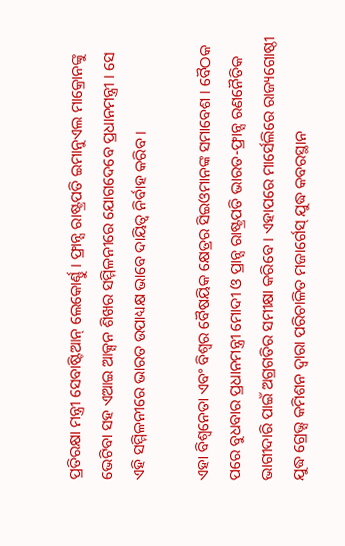ପ୍ରତିରକ୍ଷା ମନ୍ତ୍ରୀ ସେବାଷ୍ଟିଆନ୍ ଲେକୋର୍ଣ୍ଣୁ । ଫ୍ରାନ୍ସ ରାଷ୍ଟ୍ରପତି ଇମାନୁଏଲ ମାକ୍ରୋନଙ୍କୁ ଭେଟିବା ସହ ଏଆଇ ଆକ୍ସନ ଶିଖର ସମ୍ମିଳନୀରେ ଯୋଗଦେବେ ପ୍ରଧାନମନ୍ତ୍ରୀ । ସେ ଏହି ସମ୍ମିଳନୀରେ ଭାରତ ଉପାଧ୍ୟକ୍ଷ ଭାବେ ଦାୟିତ୍ବ ନିର୍ବାହ କରିବ ।

ଏହା ବିଶ୍ବନେତା ଏବଂ ବିଶ୍ବର ବୈଷୟିକ କ୍ଷେତ୍ରର ସିଇଓମାନଙ୍କ ସମାବେଶ । ବୈଠକ ପରେ ବୁଧବାର ପ୍ରଧାନମନ୍ତ୍ରୀ ମୋଦୀ ଓ ପ୍ରାନ୍ସ ରାଷ୍ଟ୍ରପତି ଭାରତ-ଫ୍ରାନ୍ସ ରଣନୈତିକ ଭାଗୀଦାରି ପାଇଁ ଅଗ୍ରଗତିର ସମୀକ୍ଷା କରିବେ । ଏହାପରେ ମାର୍ସେଲିରେ ରାଜ୍ୟଗୋଷ୍ଠୀ ଯୁଦ୍ଧ ଗ୍ରେଭ୍ସ କମିଶନ ଦ୍ୱାରା ପରିଚାଳିତ ମଜାର୍ଗେସ୍ ଯୁଦ୍ଧ କବରସ୍ଥାନ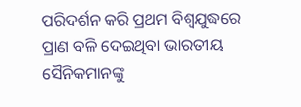ପରିଦର୍ଶନ କରି ପ୍ରଥମ ବିଶ୍ୱଯୁଦ୍ଧରେ ପ୍ରାଣ ବଳି ଦେଇଥିବା ଭାରତୀୟ ସୈନିକମାନଙ୍କୁ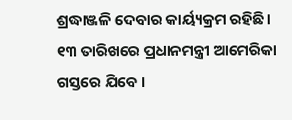ଶ୍ରଦ୍ଧାଞ୍ଜଳି ଦେବାର କାର୍ୟ୍ୟକ୍ରମ ରହିଛି। ୧୩ ତାରିଖରେ ପ୍ରଧାନମନ୍ତ୍ରୀ ଆମେରିକା ଗସ୍ତରେ ଯିବେ ।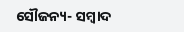ସୌଜନ୍ୟ- ସମ୍ୱାଦ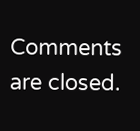Comments are closed.